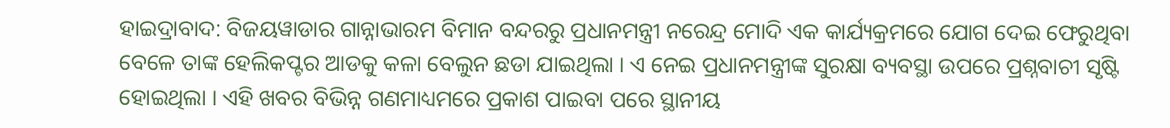ହାଇଦ୍ରାବାଦ: ବିଜୟୱାଡାର ଗାନ୍ନାଭାରମ ବିମାନ ବନ୍ଦରରୁ ପ୍ରଧାନମନ୍ତ୍ରୀ ନରେନ୍ଦ୍ର ମୋଦି ଏକ କାର୍ଯ୍ୟକ୍ରମରେ ଯୋଗ ଦେଇ ଫେରୁଥିବା ବେଳେ ତାଙ୍କ ହେଲିକପ୍ଟର ଆଡକୁ କଳା ବେଲୁନ ଛଡା ଯାଇଥିଲା । ଏ ନେଇ ପ୍ରଧାନମନ୍ତ୍ରୀଙ୍କ ସୁରକ୍ଷା ବ୍ୟବସ୍ଥା ଉପରେ ପ୍ରଶ୍ନବାଚୀ ସୃଷ୍ଟି ହୋଇଥିଲା । ଏହି ଖବର ବିଭିନ୍ନ ଗଣମାଧ୍ୟମରେ ପ୍ରକାଶ ପାଇବା ପରେ ସ୍ଥାନୀୟ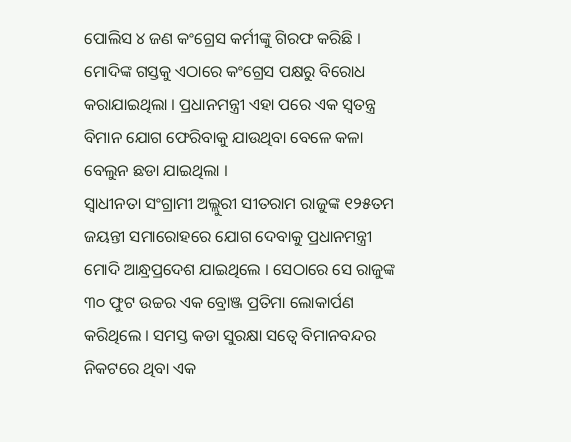ପୋଲିସ ୪ ଜଣ କଂଗ୍ରେସ କର୍ମୀଙ୍କୁ ଗିରଫ କରିଛି । ମୋଦିଙ୍କ ଗସ୍ତକୁ ଏଠାରେ କଂଗ୍ରେସ ପକ୍ଷରୁ ବିରୋଧ କରାଯାଇଥିଲା । ପ୍ରଧାନମନ୍ତ୍ରୀ ଏହା ପରେ ଏକ ସ୍ୱତନ୍ତ୍ର ବିମାନ ଯୋଗ ଫେରିବାକୁ ଯାଉଥିବା ବେଳେ କଳା ବେଲୁନ ଛଡା ଯାଇଥିଲା ।
ସ୍ୱାଧୀନତା ସଂଗ୍ରାମୀ ଅଲ୍ଲୁରୀ ସୀତରାମ ରାଜୁଙ୍କ ୧୨୫ତମ ଜୟନ୍ତୀ ସମାରୋହରେ ଯୋଗ ଦେବାକୁ ପ୍ରଧାନମନ୍ତ୍ରୀ ମୋଦି ଆନ୍ଧ୍ରପ୍ରଦେଶ ଯାଇଥିଲେ । ସେଠାରେ ସେ ରାଜୁଙ୍କ ୩୦ ଫୁଟ ଉଚ୍ଚର ଏକ ବ୍ରୋଞ୍ଜ ପ୍ରତିମା ଲୋକାର୍ପଣ କରିଥିଲେ । ସମସ୍ତ କଡା ସୁରକ୍ଷା ସତ୍ୱେ ବିମାନବନ୍ଦର ନିକଟରେ ଥିବା ଏକ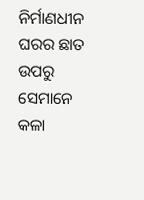ନିର୍ମାଣଧୀନ ଘରର ଛାତ ଉପରୁ ସେମାନେ କଳା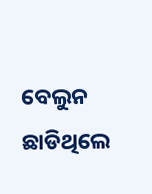ବେଲୁନ ଛାଡିଥିଲେ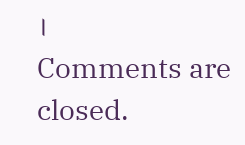।
Comments are closed.